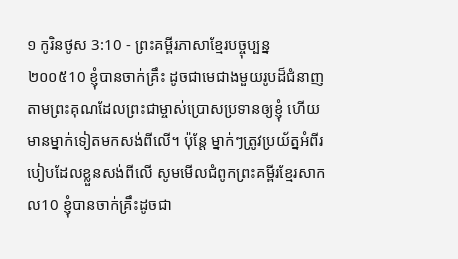១ កូរិនថូស 3:10 - ព្រះគម្ពីរភាសាខ្មែរបច្ចុប្បន្ន ២០០៥10 ខ្ញុំបានចាក់គ្រឹះ ដូចជាមេជាងមួយរូបដ៏ជំនាញ តាមព្រះគុណដែលព្រះជាម្ចាស់ប្រោសប្រទានឲ្យខ្ញុំ ហើយមានម្នាក់ទៀតមកសង់ពីលើ។ ប៉ុន្តែ ម្នាក់ៗត្រូវប្រយ័ត្នអំពីរបៀបដែលខ្លួនសង់ពីលើ សូមមើលជំពូកព្រះគម្ពីរខ្មែរសាកល10 ខ្ញុំបានចាក់គ្រឹះដូចជា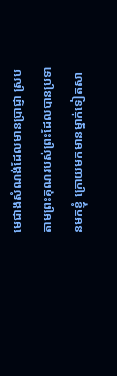មេជាងសំណង់ដែលមានប្រាជ្ញា ស្របតាមព្រះគុណរបស់ព្រះដែលបានប្រទានមកខ្ញុំ ក្រោយមកមានម្នាក់ទៀតសា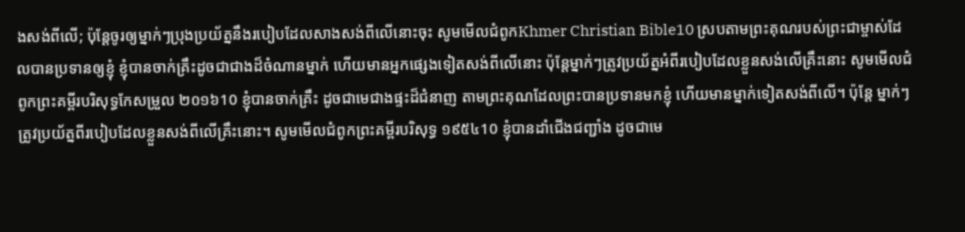ងសង់ពីលើ; ប៉ុន្តែចូរឲ្យម្នាក់ៗប្រុងប្រយ័ត្ននឹងរបៀបដែលសាងសង់ពីលើនោះចុះ សូមមើលជំពូកKhmer Christian Bible10 ស្របតាមព្រះគុណរបស់ព្រះជាម្ចាស់ដែលបានប្រទានឲ្យខ្ញុំ ខ្ញុំបានចាក់គ្រឹះដូចជាជាងដ៏ចំណានម្នាក់ ហើយមានអ្នកផ្សេងទៀតសង់ពីលើនោះ ប៉ុន្ដែម្នាក់ៗត្រូវប្រយ័ត្នអំពីរបៀបដែលខ្លួនសង់លើគ្រឹះនោះ សូមមើលជំពូកព្រះគម្ពីរបរិសុទ្ធកែសម្រួល ២០១៦10 ខ្ញុំបានចាក់គ្រឹះ ដូចជាមេជាងផ្ទះដ៏ជំនាញ តាមព្រះគុណដែលព្រះបានប្រទានមកខ្ញុំ ហើយមានម្នាក់ទៀតសង់ពីលើ។ ប៉ុន្តែ ម្នាក់ៗត្រូវប្រយ័ត្នពីរបៀបដែលខ្លួនសង់ពីលើគ្រឹះនោះ។ សូមមើលជំពូកព្រះគម្ពីរបរិសុទ្ធ ១៩៥៤10 ខ្ញុំបានដាំជើងជញ្ជាំង ដូចជាមេ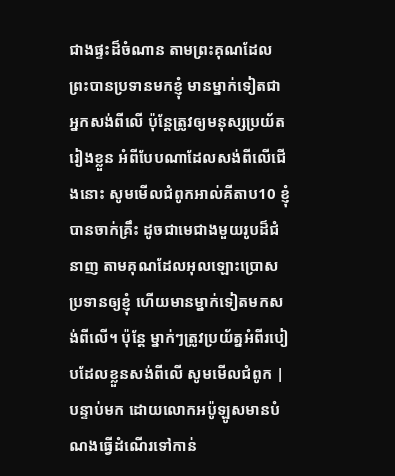ជាងផ្ទះដ៏ចំណាន តាមព្រះគុណដែលព្រះបានប្រទានមកខ្ញុំ មានម្នាក់ទៀតជាអ្នកសង់ពីលើ ប៉ុន្តែត្រូវឲ្យមនុស្សប្រយ័តរៀងខ្លួន អំពីបែបណាដែលសង់ពីលើជើងនោះ សូមមើលជំពូកអាល់គីតាប10 ខ្ញុំបានចាក់គ្រឹះ ដូចជាមេជាងមួយរូបដ៏ជំនាញ តាមគុណដែលអុលឡោះប្រោសប្រទានឲ្យខ្ញុំ ហើយមានម្នាក់ទៀតមកសង់ពីលើ។ ប៉ុន្ដែ ម្នាក់ៗត្រូវប្រយ័ត្នអំពីរបៀបដែលខ្លួនសង់ពីលើ សូមមើលជំពូក |
បន្ទាប់មក ដោយលោកអប៉ូឡូសមានបំណងធ្វើដំណើរទៅកាន់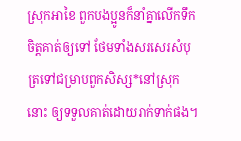ស្រុកអាខៃ ពួកបងប្អូនក៏នាំគ្នាលើកទឹកចិត្តគាត់ឲ្យទៅ ថែមទាំងសរសេរសំបុត្រទៅជម្រាបពួកសិស្ស*នៅស្រុកនោះ ឲ្យទទួលគាត់ដោយរាក់ទាក់ផង។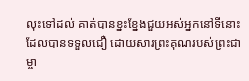លុះទៅដល់ គាត់បានខ្នះខ្នែងជួយអស់អ្នកនៅទីនោះដែលបានទទួលជឿ ដោយសារព្រះគុណរបស់ព្រះជាម្ចា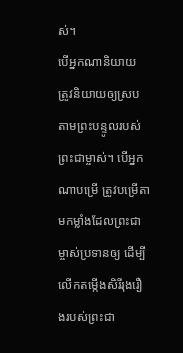ស់។
បើអ្នកណានិយាយ ត្រូវនិយាយឲ្យស្របតាមព្រះបន្ទូលរបស់ព្រះជាម្ចាស់។ បើអ្នកណាបម្រើ ត្រូវបម្រើតាមកម្លាំងដែលព្រះជាម្ចាស់ប្រទានឲ្យ ដើម្បីលើកតម្កើងសិរីរុងរឿងរបស់ព្រះជា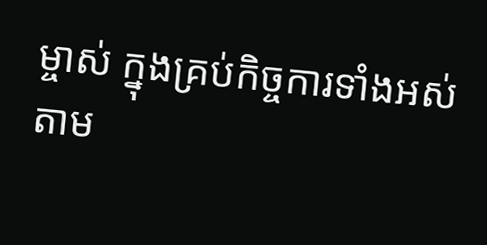ម្ចាស់ ក្នុងគ្រប់កិច្ចការទាំងអស់ តាម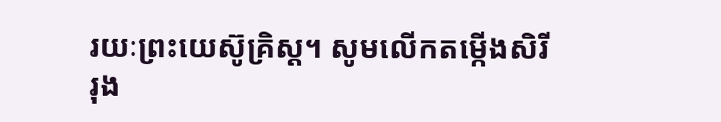រយៈព្រះយេស៊ូគ្រិស្ត។ សូមលើកតម្កើងសិរីរុង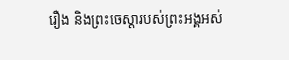រឿង និងព្រះចេស្ដារបស់ព្រះអង្គអស់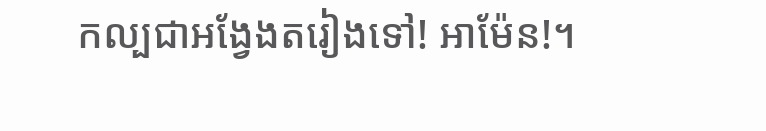កល្បជាអង្វែងតរៀងទៅ! អាម៉ែន!។